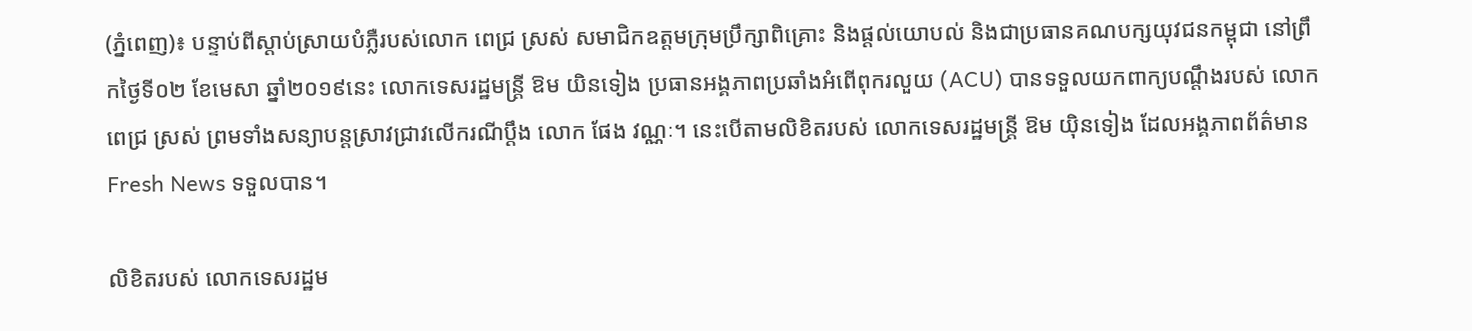(ភ្នំពេញ)៖ បន្ទាប់ពីស្តាប់ស្រាយបំភ្លឺរបស់លោក ពេជ្រ ស្រស់ សមាជិកឧត្តមក្រុមប្រឹក្សាពិគ្រោះ និងផ្តល់យោបល់ និងជាប្រធានគណបក្សយុវជនកម្ពុជា នៅព្រឹកថ្ងៃទី០២ ខែមេសា ឆ្នាំ២០១៩នេះ លោកទេសរដ្ឋមន្ត្រី ឱម យិនទៀង ប្រធានអង្គភាពប្រឆាំងអំពើពុករលួយ (ACU) បានទទួលយកពាក្យបណ្តឹងរបស់ លោកពេជ្រ ស្រស់ ព្រមទាំងសន្យាបន្តស្រាវជ្រាវលើករណីប្តឹង លោក ផែង វណ្ណៈ។ នេះបើតាមលិខិតរបស់ លោកទេសរដ្ឋមន្រ្តី ឱម យ៉ិនទៀង ដែលអង្គភាពព័ត៌មាន Fresh News ទទួលបាន។

លិខិតរបស់ លោកទេសរដ្ឋម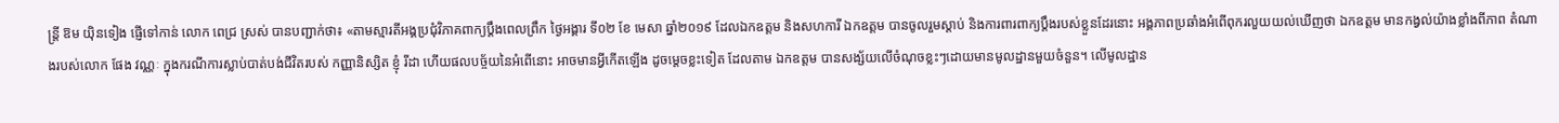ន្រ្តី ឱម យ៉ិនទៀង ផ្ញើទៅកាន់ លោក ពេជ្រ ស្រស់ បានបញ្ជាក់ថា៖ «តាមស្មារតីអង្គប្រជុំវិភាគពាក្យប្តឹងពេលព្រឹក ថ្ងៃអង្គារ ទី០២ ខែ មេសា ឆ្នាំ២០១៩ ដែលឯកឧត្តម និងសហការី ឯកឧត្តម បានចូលរួមស្តាប់ និងការពារពាក្យប្តឹងរបស់ខ្លួនដែរនោះ អង្គភាពប្រឆាំងអំពើពុករលួយយល់ឃើញថា ឯកឧត្តម មានកង្វល់យ៉ាងខ្លាំងពីភាព តំណាងរបស់លោក ផែង វណ្ណៈ ក្នុងករណីការស្លាប់បាត់បង់ជីវិតរបស់ កញ្ញានិស្សិត ខ្ញុំ រីដា ហើយផលបច្ច័យនៃអំពើនោះ អាចមានអ្វីកើតឡើង ដូចម្តេចខ្លះទៀត ដែលតាម ឯកឧត្តម បានសង្ស័យលើចំណុចខ្លះៗដោយមានមូលដ្ឋានមួយចំនួន។ លើមូលដ្ឋាន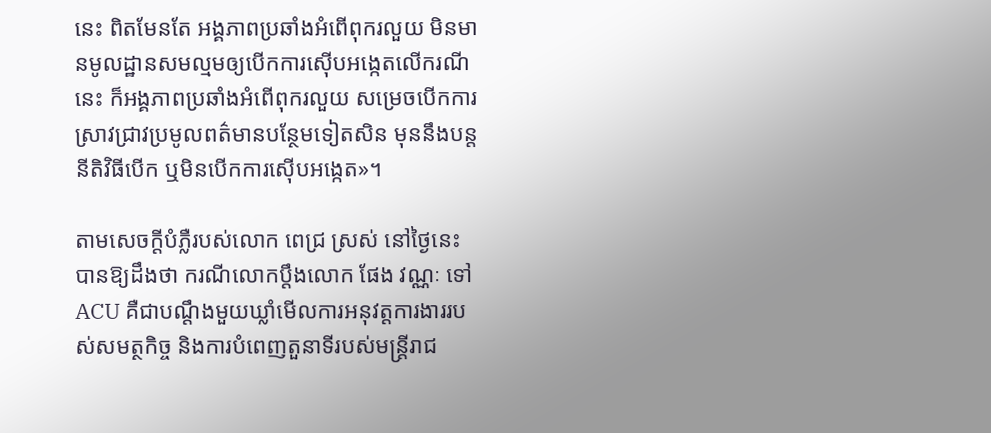នេះ ពិតមែនតែ អង្គភាពប្រឆាំងអំពើពុករលួយ មិនមានមូលដ្ឋានសមល្មមឲ្យបើកការស៊ើបអង្កេតលើករណីនេះ ក៏អង្គភាពប្រឆាំងអំពើពុករលួយ សម្រេចបើកការស្រាវជ្រាវប្រមូលពត៌មានបន្ថែមទៀតសិន មុននឹងបន្តនីតិវិធីបើក ឬមិនបើកការស៊ើបអង្កេត»។

តាមសេចក្តីបំភ្លឺរបស់លោក ពេជ្រ ស្រស់ នៅថ្ងៃនេះ បានឱ្យដឹងថា ករណីលោកប្តឹងលោក ផែង វណ្ណៈ ទៅ ACU គឺជាបណ្តឹងមួយឃ្លាំមើលការអនុវត្តការងាររបស់សមត្ថកិច្ច និងការបំពេញតួនាទីរបស់មន្ត្រីរាជ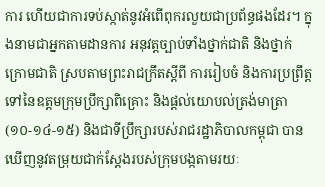ការ ហើយជាការទប់ស្កាត់នូវអំពើពុករលួយជាប្រព័ន្ធផងដែរ។ ក្នុងនាមជាអ្នកតាមដានការ អនុវត្តច្បាប់ទាំងថ្នាក់ជាតិ និងថ្នាក់ក្រោមជាតិ ស្របតាមព្រះរាជក្រឹតស្តីពី ការរៀបចំ និងការប្រព្រឹត្តទៅនៃឧត្តមក្រុមប្រឹក្សាពិគ្រោះ និងផ្តល់យោបល់ត្រង់មាត្រា (១០-១៤-១៥) និងជាទីប្រឹក្សារបស់រាជរដ្ឋាភិបាលកម្ពុជា បានឃើញនូវតម្រុយជាក់ស្តែងរបស់ក្រុមបង្កតាមរយៈ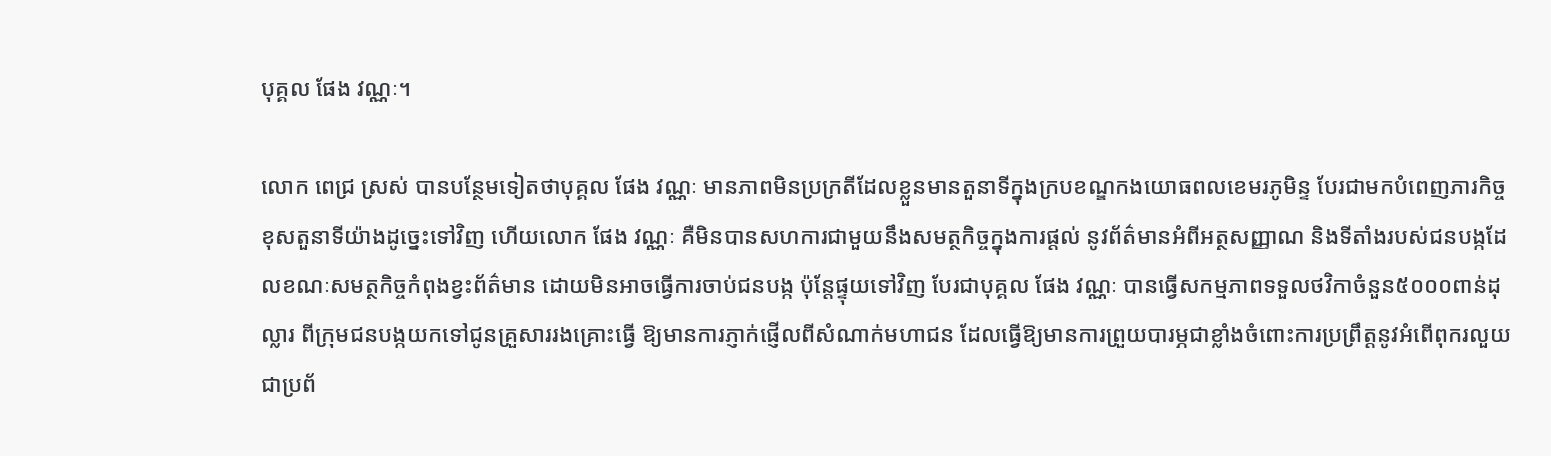បុគ្គល ផែង វណ្ណៈ។

លោក ពេជ្រ ស្រស់ បានបន្ថែមទៀតថាបុគ្គល ផែង វណ្ណៈ មានភាពមិនប្រក្រតីដែលខ្លួនមានតួនាទីក្នុងក្របខណ្ឌកងយោធពលខេមរភូមិន្ទ បែរជាមកបំពេញភារកិច្ចខុសតួនាទីយ៉ាងដូច្នេះទៅវិញ ហើយលោក ផែង វណ្ណៈ គឺមិនបានសហការជាមួយនឹងសមត្ថកិច្ចក្នុងការផ្តល់ នូវព័ត៌មានអំពីអត្ថសញ្ញាណ និងទីតាំងរបស់ជនបង្កដែលខណៈសមត្ថកិច្ចកំពុងខ្វះព័ត៌មាន ដោយមិនអាចធ្វើការចាប់ជនបង្ក ប៉ុន្តែផ្ទុយទៅវិញ បែរជាបុគ្គល ផែង វណ្ណៈ បានធ្វើសកម្មភាពទទួលថវិកាចំនួន៥០០០ពាន់ដុល្លារ ពីក្រុមជនបង្កយកទៅជូនគ្រួសាររងគ្រោះធ្វើ ឱ្យមានការភ្ញាក់ផ្ញើលពីសំណាក់មហាជន ដែលធ្វើឱ្យមានការព្រួយបារម្ភជាខ្លាំងចំពោះការប្រព្រឹត្តនូវអំពើពុករលួយជាប្រព័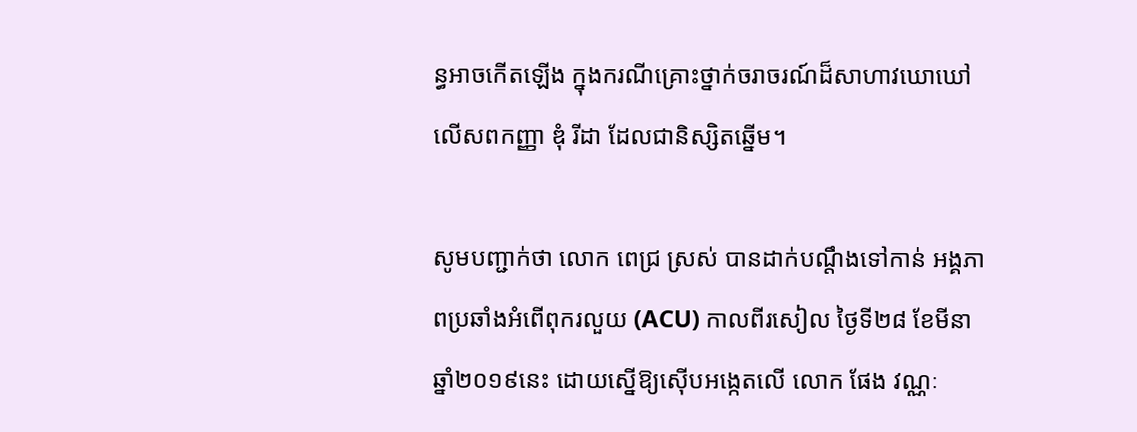ន្ធអាចកើតឡើង ក្នុងករណីគ្រោះថ្នាក់ចរាចរណ៍ដ៏សាហាវឃោឃៅលើសពកញ្ញា ឌុំ រីដា ដែលជានិស្សិតឆ្នើម។

សូមបញ្ជាក់ថា លោក ពេជ្រ ស្រស់ បានដាក់បណ្តឹងទៅកាន់ អង្គភាពប្រឆាំងអំពើពុករលួយ (ACU) កាលពីរសៀល ថ្ងៃទី២៨ ខែមីនា ឆ្នាំ២០១៩នេះ ដោយស្នើឱ្យស៊ើបអង្កេតលើ លោក ផែង វណ្ណៈ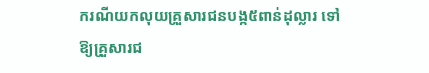ករណីយកលុយគ្រួសារជនបង្ក៥ពាន់ដុល្លារ ទៅឱ្យគ្រួសារជ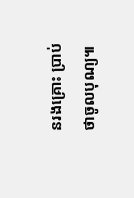នរងគ្រោះ ប្រាប់ថាចូលបុណ្យ៕